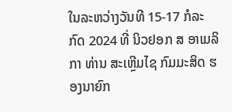ໃນລະຫວ່າງວັນທີ 15-17 ກໍລະກົດ 2024 ທີ່ ນິວຢອກ ສ ອາເມລິກາ ທ່ານ ສະເຫຼີມໄຊ ກົມມະສິດ ຮອງນາຍົກ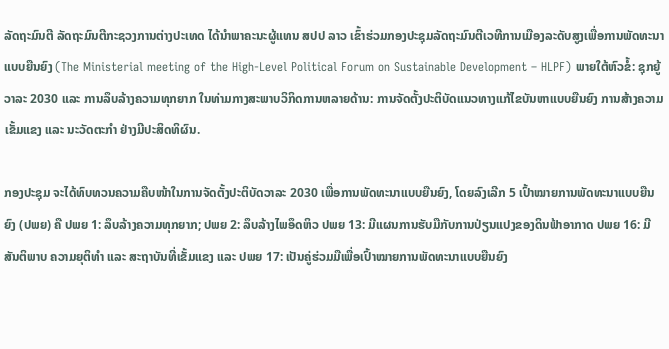ລັດຖະມົນຕີ ລັດຖະມົນຕີກະຊວງການຕ່າງປະເທດ ໄດ້ນໍາພາຄະນະຜູ້ແທນ ສປປ ລາວ ເຂົ້າຮ່ວມກອງປະຊຸມລັດຖະມົນຕີເວທີການເມືອງລະດັບສູງເພື່ອການພັດທະນາແບບຍືນຍົງ (The Ministerial meeting of the High-Level Political Forum on Sustainable Development – HLPF) ພາຍໃຕ້ຫົວຂໍ້: ຊຸກຍູ້ວາລະ 2030 ແລະ ການລຶບລ້າງຄວາມທຸກຍາກ ໃນທ່າມກາງສະພາບວິກິດການຫລາຍດ້ານ: ການຈັດຕັ້ງປະຕິບັດແນວທາງແກ້ໄຂບັນຫາແບບຍືນຍົງ ການສ້າງຄວາມເຂັ້ມແຂງ ແລະ ນະວັດຕະກຳ ຢ່າງມີປະສິດທິຜົນ.

ກອງປະຊຸມ ຈະໄດ້ທົບທວນຄວາມຄືບໜ້າໃນການຈັດຕັ້ງປະຕິບັດວາລະ 2030 ເພື່ອການພັດທະນາແບບຍືນຍົງ, ໂດຍລົງເລີກ 5 ເປົ້າໝາຍການພັດທະນາແບບຍືນຍົງ (ປພຍ) ຄື ປພຍ 1: ລຶບລ້າງຄວາມທຸກຍາກ; ປພຍ 2: ລຶບລ້າງໄພອຶດຫິວ ປພຍ 13: ມີແຜນການຮັບມືກັບການປ່ຽນແປງຂອງດິນຟ້າອາກາດ ປພຍ 16: ມີສັນຕິພາບ ຄວາມຍຸຕິທຳ ແລະ ສະຖາບັນທີ່ເຂັ້ມແຂງ ແລະ ປພຍ 17: ເປັນຄູ່ຮ່ວມມືເພື່ອເປົ້າໝາຍການພັດທະນາແບບຍືນຍົງ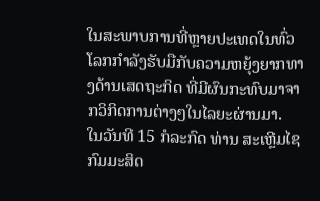ໃນສະພາບການທີ່ຫຼາຍປະເທດໃນທົ່ວໂລກກໍາລັງຮັບມືກັບຄວາມຫຍຸ້ງຍາກທາງດ້ານເສດຖະກິດ ທີ່ມີຜົນກະທົບມາຈາກວິກິດການຕ່າງໆໃນໄລຍະຜ່ານມາ.
ໃນວັນທີ 15 ກໍລະກົດ ທ່ານ ສະເຫຼີມໄຊ ກົມມະສິດ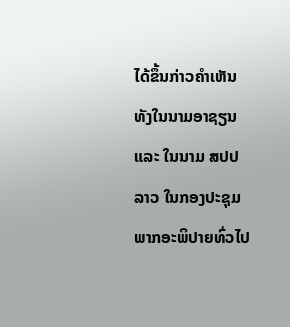ໄດ້ຂຶ້ນກ່າວຄຳເຫັນ ທັງໃນນາມອາຊຽນ ແລະ ໃນນາມ ສປປ ລາວ ໃນກອງປະຊຸມພາກອະພິປາຍທົ່ວໄປ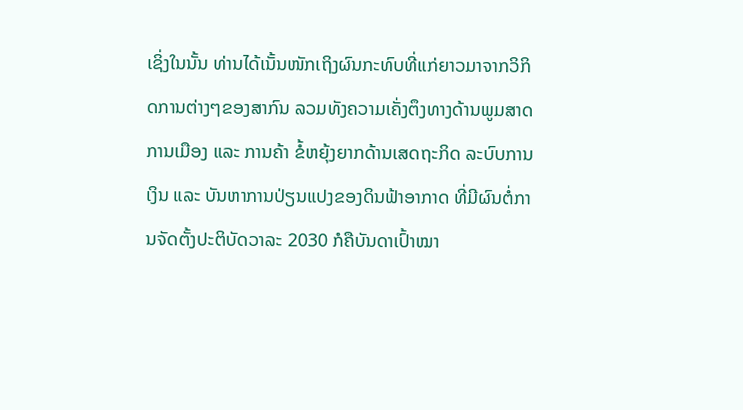ເຊິ່ງໃນນັ້ນ ທ່ານໄດ້ເນັ້ນໜັກເຖິງຜົນກະທົບທີ່ແກ່ຍາວມາຈາກວິກິດການຕ່າງໆຂອງສາກົນ ລວມທັງຄວາມເຄັ່ງຕຶງທາງດ້ານພູມສາດການເມືອງ ແລະ ການຄ້າ ຂໍ້ຫຍຸ້ງຍາກດ້ານເສດຖະກິດ ລະບົບການເງິນ ແລະ ບັນຫາການປ່ຽນແປງຂອງດິນຟ້າອາກາດ ທີ່ມີຜົນຕໍ່ການຈັດຕັ້ງປະຕິບັດວາລະ 2030 ກໍຄືບັນດາເປົ້າໝາ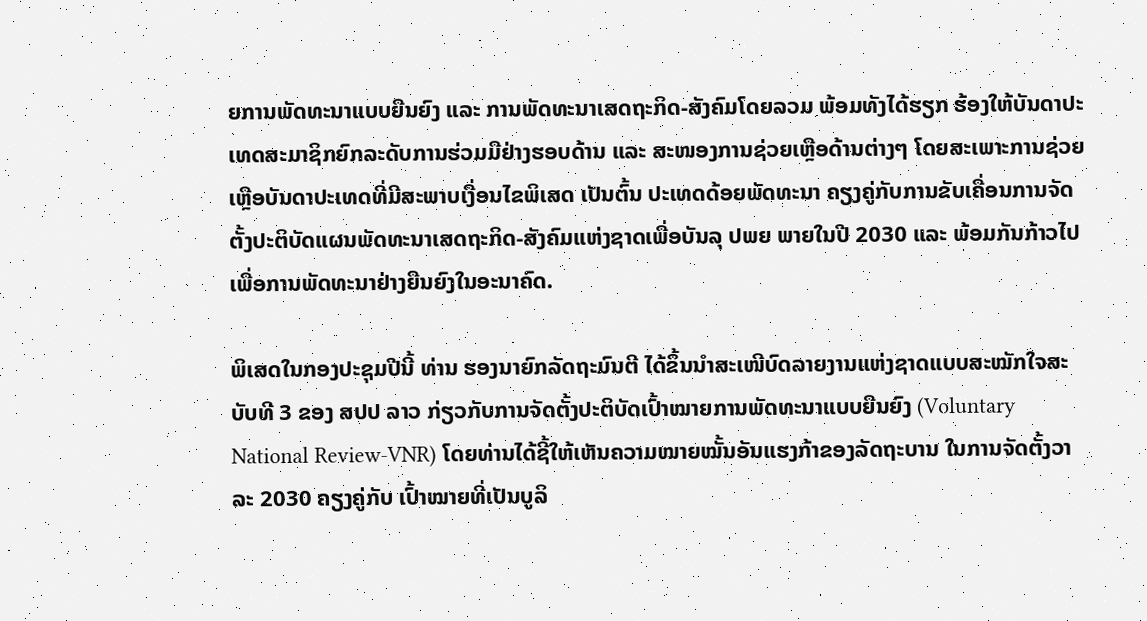ຍການພັດທະນາແບບຍືນຍົງ ແລະ ການພັດທະນາເສດຖະກິດ-ສັງຄົມໂດຍລວມ ພ້ອມທັງໄດ້ຮຽກ ຮ້ອງໃຫ້ບັນດາປະເທດສະມາຊິກຍົກລະດັບການຮ່ວມມືຢ່າງຮອບດ້ານ ແລະ ສະໜອງການຊ່ວຍເຫຼືອດ້ານຕ່າງໆ ໂດຍສະເພາະການຊ່ວຍເຫຼືອບັນດາປະເທດທີ່ມີສະພາບເງື່ອນໄຂພິເສດ ເປັນຕົ້ນ ປະເທດດ້ອຍພັດທະນາ ຄຽງຄູ່ກັບການຂັບເຄື່ອນການຈັດຕັ້ງປະຕິບັດແຜນພັດທະນາເສດຖະກິດ-ສັງຄົມແຫ່ງຊາດເພື່ອບັນລຸ ປພຍ ພາຍໃນປີ 2030 ແລະ ພ້ອມກັນກ້າວໄປເພື່ອການພັດທະນາຢ່າງຍືນຍົງໃນອະນາຄົດ.

ພິເສດໃນກອງປະຊຸມປີນີ້ ທ່ານ ຮອງນາຍົກລັດຖະມົນຕີ ໄດ້ຂຶ້ນນໍາສະເໜີບົດລາຍງານແຫ່ງຊາດແບບສະໝັກໃຈສະບັບທີ 3 ຂອງ ສປປ ລາວ ກ່ຽວກັບການຈັດຕັ້ງປະຕິບັດເປົ້າໝາຍການພັດທະນາແບບຍືນຍົງ (Voluntary National Review-VNR) ໂດຍທ່ານໄດ້ຊີ້ໃຫ້ເຫັນຄວາມໝາຍໝັ້ນອັນແຮງກ້າຂອງລັດຖະບານ ໃນການຈັດຕັ້ງວາລະ 2030 ຄຽງຄູ່ກັບ ເປົ້າໝາຍທີ່ເປັນບູລິ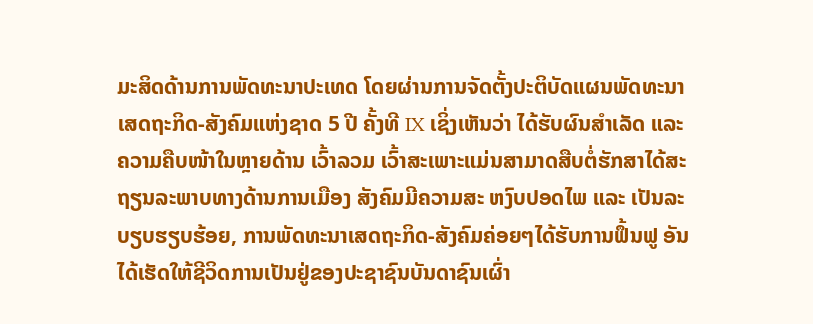ມະສິດດ້ານການພັດທະນາປະເທດ ໂດຍຜ່ານການຈັດຕັ້ງປະຕິບັດແຜນພັດທະນາເສດຖະກິດ-ສັງຄົມແຫ່ງຊາດ 5 ປີ ຄັ້ງທີ IX ເຊິ່ງເຫັນວ່າ ໄດ້ຮັບຜົນສໍາເລັດ ແລະ ຄວາມຄືບໜ້າໃນຫຼາຍດ້ານ ເວົ້າລວມ ເວົ້າສະເພາະແມ່ນສາມາດສືບຕໍ່ຮັກສາໄດ້ສະຖຽນລະພາບທາງດ້ານການເມືອງ ສັງຄົມມີຄວາມສະ ຫງົບປອດໄພ ແລະ ເປັນລະບຽບຮຽບຮ້ອຍ, ການພັດທະນາເສດຖະກິດ-ສັງຄົມຄ່ອຍໆໄດ້ຮັບການຟຶ້ນຟູ ອັນໄດ້ເຮັດໃຫ້ຊີວິດການເປັນຢູ່ຂອງປະຊາຊົນບັນດາຊົນເຜົ່າ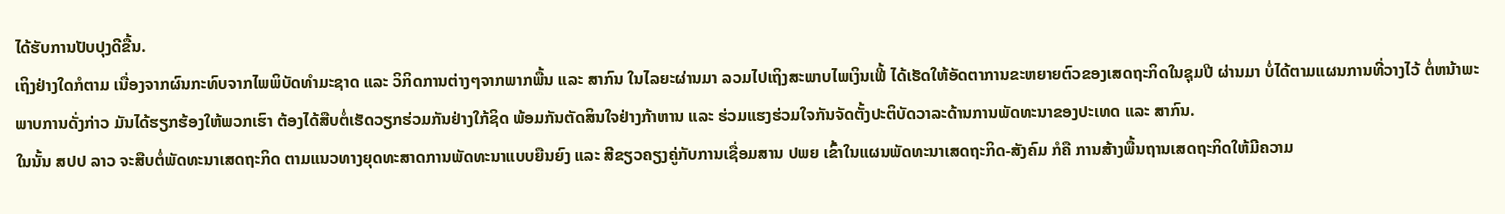ໄດ້ຮັບການປັບປຸງດີຂື້ນ.
ເຖິງຢ່າງໃດກໍຕາມ ເນື່ອງຈາກຜົນກະທົບຈາກໄພພິບັດທໍາມະຊາດ ແລະ ວິກິດການຕ່າງໆຈາກພາກພື້ນ ແລະ ສາກົນ ໃນໄລຍະຜ່ານມາ ລວມໄປເຖິງສະພາບໄພເງິນເຟີ້ ໄດ້ເຮັດໃຫ້ອັດຕາການຂະຫຍາຍຕົວຂອງເສດຖະກິດໃນຊຸມປີ ຜ່ານມາ ບໍ່ໄດ້ຕາມແຜນການທີ່ວາງໄວ້ ຕໍ່ຫນ້າພະພາບການດັ່ງກ່າວ ມັນໄດ້ຮຽກຮ້ອງໃຫ້ພວກເຮົາ ຕ້ອງໄດ້ສືບຕໍ່ເຮັດວຽກຮ່ວມກັນຢ່າງໃກ້ຊິດ ພ້ອມກັນຕັດສິນໃຈຢ່າງກ້າຫານ ແລະ ຮ່ວມແຮງຮ່ວມໃຈກັນຈັດຕັ້ງປະຕິບັດວາລະດ້ານການພັດທະນາຂອງປະເທດ ແລະ ສາກົນ.
ໃນນັ້ນ ສປປ ລາວ ຈະສືບຕໍ່ພັດທະນາເສດຖະກິດ ຕາມແນວທາງຍຸດທະສາດການພັດທະນາແບບຍືນຍົງ ແລະ ສີຂຽວຄຽງຄູ່ກັບການເຊື່ອມສານ ປພຍ ເຂົ້າໃນແຜນພັດທະນາເສດຖະກິດ-ສັງຄົມ ກໍຄື ການສ້າງພື້ນຖານເສດຖະກິດໃຫ້ມີຄວາມ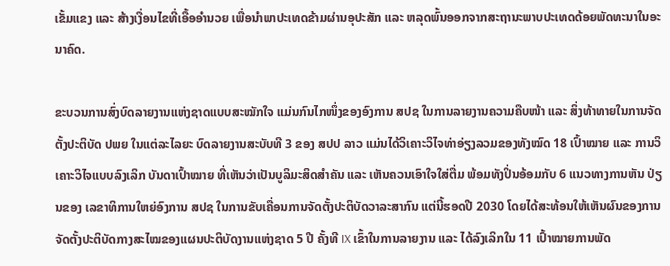ເຂັ້ມແຂງ ແລະ ສ້າງເງື່ອນໄຂທີ່ເອື້ອອໍານວຍ ເພື່ອນຳພາປະເທດຂ້າມຜ່ານອຸປະສັກ ແລະ ຫລຸດພົ້ນອອກຈາກສະຖານະພາບປະເທດດ້ອຍພັດທະນາໃນອະນາຄົດ.

ຂະບວນການສົ່ງບົດລາຍງານແຫ່ງຊາດແບບສະໝັກໃຈ ແມ່ນກົນໄກໜຶ່ງຂອງອົງການ ສປຊ ໃນການລາຍງານຄວາມຄືບໜ້າ ແລະ ສິ່ງທ້າທາຍໃນການຈັດຕັ້ງປະຕິບັດ ປພຍ ໃນແຕ່ລະໄລຍະ ບົດລາຍງານສະບັບທີ 3 ຂອງ ສປປ ລາວ ແມ່ນໄດ້ວິເຄາະວິໄຈທ່າອ່ຽງລວມຂອງທັງໝົດ 18 ເປົ້າໝາຍ ແລະ ການວິເຄາະວິໄຈແບບລົງເລິກ ບັນດາເປົ້າໝາຍ ທີ່ເຫັນວ່າເປັນບູລິມະສິດສໍາຄັນ ແລະ ເຫັນຄວນເອົາໃຈໃສ່ຕື່ມ ພ້ອມທັງປິ່ນອ້ອມກັບ 6 ແນວທາງການຫັນ ປ່ຽນຂອງ ເລຂາທິການໃຫຍ່ອົງການ ສປຊ ໃນການຂັບເຄື່ອນການຈັດຕັ້ງປະຕິບັດວາລະສາກົນ ແຕ່ນີ້ຮອດປີ 2030 ໂດຍໄດ້ສະທ້ອນໃຫ້ເຫັນຜົນຂອງການຈັດຕັ້ງປະຕິບັດກາງສະໄໝຂອງແຜນປະຕິບັດງານແຫ່ງຊາດ 5 ປີ ຄັ້ງທີ IX ເຂົ້າໃນການລາຍງານ ແລະ ໄດ້ລົງເລິກໃນ 11 ເປົ້າໝາຍການພັດ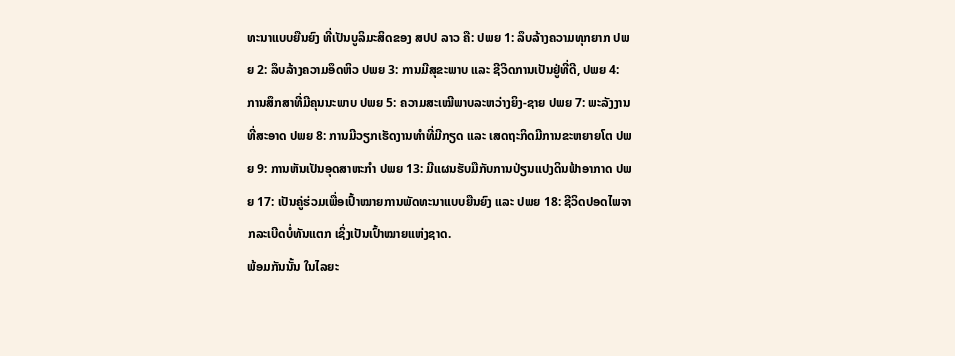ທະນາແບບຍືນຍົງ ທີ່ເປັນບູລິມະສິດຂອງ ສປປ ລາວ ຄື: ປພຍ 1: ລຶບລ້າງຄວາມທຸກຍາກ ປພຍ 2: ລຶບລ້າງຄວາມອຶດຫິວ ປພຍ 3: ການມີສຸຂະພາບ ແລະ ຊີວິດການເປັນຢູ່ທີ່ດີ, ປພຍ 4: ການສຶກສາທີ່ມີຄຸນນະພາບ ປພຍ 5: ຄວາມສະເໝີພາບລະຫວ່າງຍິງ-ຊາຍ ປພຍ 7: ພະລັງງານທີ່ສະອາດ ປພຍ 8: ການມີວຽກເຮັດງານທໍາທີ່ມີກຽດ ແລະ ເສດຖະກິດມີການຂະຫຍາຍໂຕ ປພຍ 9: ການຫັນເປັນອຸດສາຫະກໍາ ປພຍ 13: ມີແຜນຮັບມືກັບການປ່ຽນແປງດິນຟ້າອາກາດ ປພຍ 17: ເປັນຄູ່ຮ່ວມເພື່ອເປົ້າໝາຍການພັດທະນາແບບຍືນຍົງ ແລະ ປພຍ 18: ຊີວິດປອດໄພຈາກລະເບີດບໍ່ທັນແຕກ ເຊິ່ງເປັນເປົ້າໝາຍແຫ່ງຊາດ.
ພ້ອມກັນນັ້ນ ໃນໄລຍະ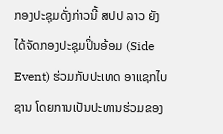ກອງປະຊຸມດັ່ງກ່າວນີ້ ສປປ ລາວ ຍັງໄດ້ຈັດກອງປະຊຸມປິ່ນອ້ອມ (Side Event) ຮ່ວມກັບປະເທດ ອາແຊກໄບຊານ ໂດຍການເປັນປະທານຮ່ວມຂອງ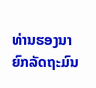ທ່ານຮອງນາຍົກລັດຖະມົນ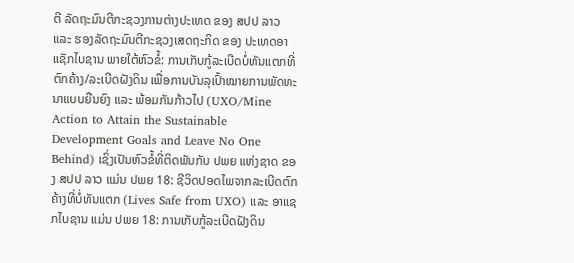ຕີ ລັດຖະມົນຕີກະຊວງການຕ່າງປະເທດ ຂອງ ສປປ ລາວ ແລະ ຮອງລັດຖະມົນຕີກະຊວງເສດຖະກິດ ຂອງ ປະເທດອາແຊັກໄບຊານ ພາຍໃຕ້ຫົວຂໍ້: ການເກັບກູ້ລະເບີດບໍ່ທັນແຕກທີ່ຕົກຄ້າງ/ລະເບີດຝັງດິນ ເພື່ອການບັນລຸເປົ້າໝາຍການພັດທະນາແບບຍືນຍົງ ແລະ ພ້ອມກັນກ້າວໄປ (UXO/Mine Action to Attain the Sustainable Development Goals and Leave No One Behind) ເຊິ່ງເປັນຫົວຂໍ້ທີ່ຕິດພັນກັບ ປພຍ ແຫ່ງຊາດ ຂອງ ສປປ ລາວ ແມ່ນ ປພຍ 18: ຊີວິດປອດໄພຈາກລະເບີດຕົກຄ້າງທີ່ບໍ່ທັນແຕກ (Lives Safe from UXO) ແລະ ອາແຊກໄບຊານ ແມ່ນ ປພຍ 18: ການເກັບກູ້ລະເບີດຝັງດິນ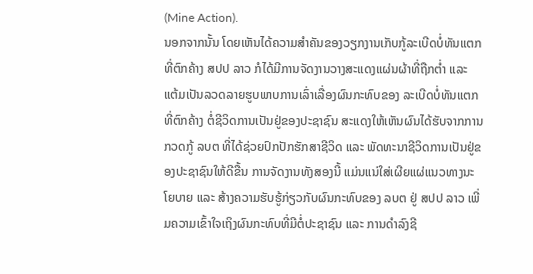(Mine Action).
ນອກຈາກນັ້ນ ໂດຍເຫັນໄດ້ຄວາມສຳຄັນຂອງວຽກງານເກັບກູ້ລະເບີດບໍ່ທັນແຕກທີ່ຕົກຄ້າງ ສປປ ລາວ ກໍໄດ້ມີການຈັດງານວາງສະແດງແຜ່ນຜ້າທີ່ຖືກຕ່ຳ ແລະ ແຕ້ມເປັນລວດລາຍຮູບພາບການເລົ່າເລື່ອງຜົນກະທົບຂອງ ລະເບີດບໍ່ທັນແຕກທີ່ຕົກຄ້າງ ຕໍ່ຊີວິດການເປັນຢູ່ຂອງປະຊາຊົນ ສະແດງໃຫ້ເຫັນຜົນໄດ້ຮັບຈາກການກວດກູ້ ລບຕ ທີ່ໄດ້ຊ່ວຍປົກປັກຮັກສາຊີວິດ ແລະ ພັດທະນາຊີວິດການເປັນຢູ່ຂອງປະຊາຊົນໃຫ້ດີຂື້ນ ການຈັດງານທັງສອງນີ້ ແມ່ນແນ່ໃສ່ເຜີຍແຜ່ແນວທາງນະໂຍບາຍ ແລະ ສ້າງຄວາມຮັບຮູ້ກ່ຽວກັບຜົນກະທົບຂອງ ລບຕ ຢູ່ ສປປ ລາວ ເພີ່ມຄວາມເຂົ້າໃຈເຖິງຜົນກະທົບທີ່ມີຕໍ່ປະຊາຊົນ ແລະ ການດຳລົງຊີ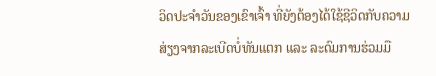ວິດປະຈຳວັນຂອງເຂົາເຈົ້າ ທີ່ຍັງຕ້ອງໄດ້ໃຊ້ຊີວິດກັບຄວາມສ່ຽງຈາກລະເບີດບໍ່ທັນແຕກ ແລະ ລະດົມການຮ່ວມມື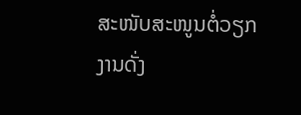ສະໜັບສະໜູນຕໍ່ວຽກງານດັ່ງ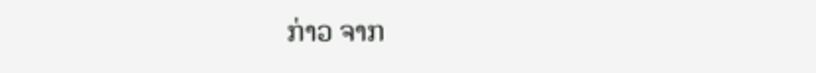ກ່າວ ຈາກ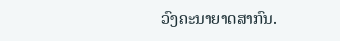ວົງຄະນາຍາດສາກົນ.